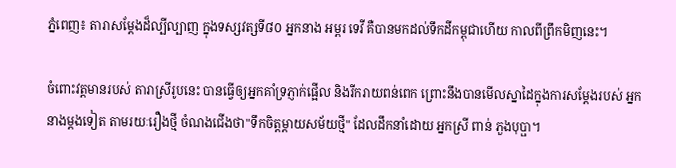ភ្នំពេញ៖ តារាសម្តែងដ៏ល្បីល្បាញ ក្នុងទស្សវត្សទី៨០ អ្នកនាង អម្ពរ ទេវី គឺបានមកដល់ទឹកដីកម្ពុជាហើយ កាលពីព្រឹកមិញនេះ។

ចំពោះវត្តមានរបស់ តារាស្រីរូបនេះ បានធ្វើឲ្យអ្នកគាំទ្រភ្ញាក់ផ្អើល និងរីករាយពន់ពេក ព្រោះនឹងបានមើលស្នាដៃក្នុងការសម្តែងរបស់ អ្នកនាងម្តងទៀត តាមរយៈរឿងថ្មី ចំណងជើងថា"ទឹកចិត្តម្តាយសម័យថ្មី" ដែលដឹកនាំដោយ អ្នកស្រី ពាន់ ភួងបុប្ផា។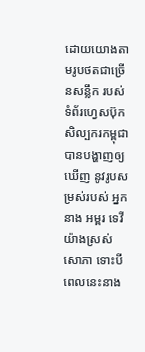ដោយយោងតាមរូបថតជាច្រើនសន្លឹក របស់ទំព័រហ្វេសប៊ុកសិល្បករកម្ពុជា បានបង្ហាញឲ្យឃើញ នូវរូបសម្រស់របស់ អ្នកនាង អម្ពរ ទេវី យ៉ាងស្រស់សោភា ទោះបីពេលនេះនាង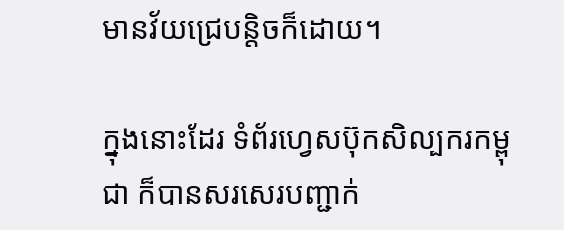មានវ័យជ្រេបន្តិចក៏ដោយ។

ក្នុងនោះដែរ ទំព័រហ្វេសប៊ុកសិល្បករកម្ពុជា ក៏បានសរសេរបញ្ជាក់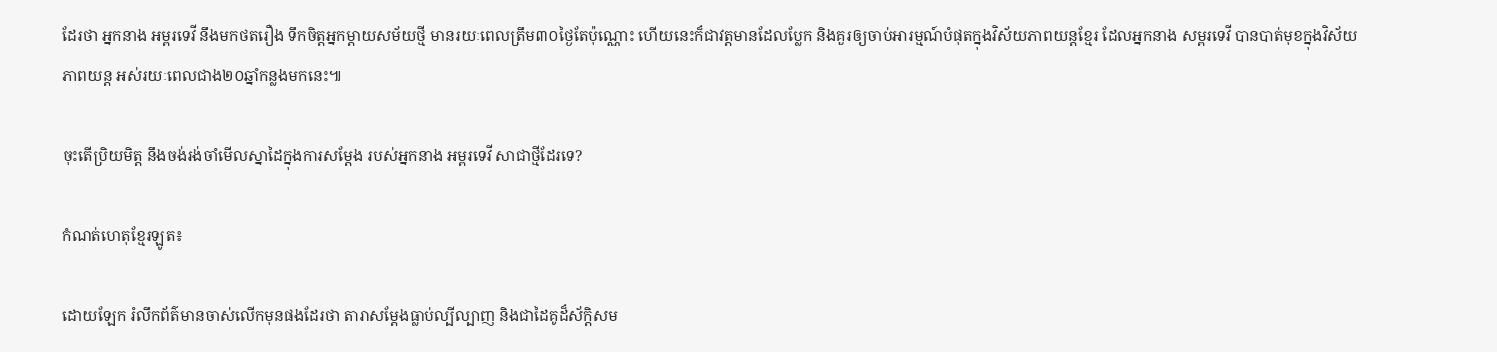ដែរថា អ្នកនាង អម្ពរទេវី នឹងមកថតរឿង ទឹកចិត្តអ្នកម្តាយសម័យថ្មី មានរយៈពេលត្រឹម៣០ថ្ងៃតែប៉ុណ្ណោះ ហើយនេះក៏ជាវត្តមានដែលប្លែក និងគួរឲ្យចាប់អារម្មណ៍បំផុតក្នុងវិស័យភាពយន្តខ្មែរ ដែលអ្នកនាង សម្ពរទេវី បានបាត់មុខក្នុងវិស័យភាពយន្ត អស់រយៈពេលជាង២០ឆ្នាំកន្លងមកនេះ៕

ចុះតើប្រិយមិត្ត នឹងចង់រង់ចាំមើលស្នាដៃក្នុងការសម្តែង របស់អ្នកនាង អម្ពរទេវី សាជាថ្មីដែរទេ?

កំណត់ហេតុខ្មែរឡូត៖

ដោយឡែក រំលឹកព័ត៌មានចាស់លើកមុនផងដែរថា តារាសម្ដែងធ្លាប់ល្បីល្បាញ និងជាដៃគូដ៏ស័ក្តិសម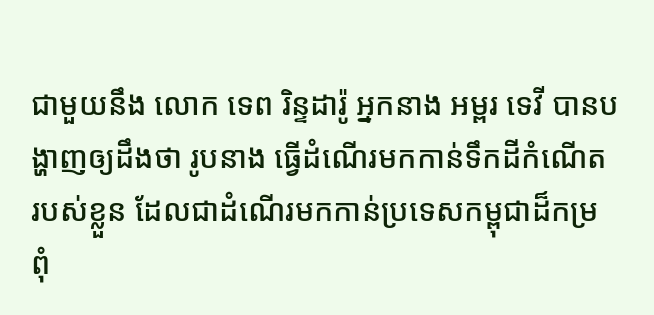ជាមួយនឹង លោក ទេព រិន្ទដារ៉ូ អ្នកនាង អម្ពរ ទេវី បានបង្ហាញឲ្យដឹងថា រូបនាង ធ្វើដំណើរមកកាន់ទឹកដីកំណើត របស់ខ្លួន ដែលជាដំណើរមកកាន់ប្រទេសកម្ពុជាដ៏កម្រ ពុំ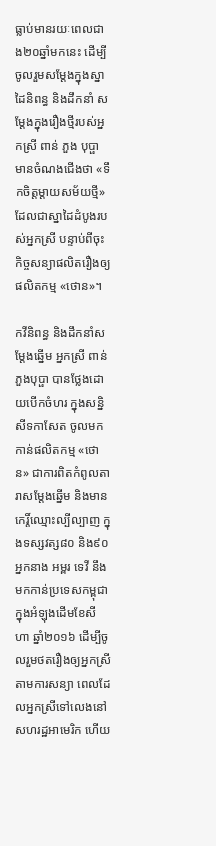ធ្លាប់មានរយៈពេលជាង២០ឆ្នាំមកនេះ ដើម្បីចូលរួមសម្ដែងក្នុងស្នាដៃនិពន្ធ និងដឹកនាំ សម្ដែងក្នុងរឿងថ្មីរបស់អ្នកស្រី ពាន់ ភួង បុប្ផា មានចំណងជើងថា «ទឹកចិត្តម្ដាយសម័យថ្មី» ដែលជាស្នាដៃដំបូងរបស់អ្នកស្រី បន្ទាប់ពីចុះកិច្ចសន្យាផលិតរឿងឲ្យផលិតកម្ម «ថោន»។

កវីនិពន្ធ និងដឹកនាំសម្ដែងឆ្នើម អ្នកស្រី ពាន់ ភួងបុប្ផា បានថ្លែងដោយបើកចំហរ ក្នុងសន្និសីទកាសែត ចូលមកកាន់ផលិតកម្ម «ថោន» ជាការពិតកំពូលតារាសម្ដែងឆ្នើម និងមានកេរ្តិ៍ឈ្មោះល្បីល្បាញ ក្នុងទស្សវត្ស៨០ និង៩០ អ្នកនាង អម្ពរ ទេវី នឹងមកកាន់ប្រទេសកម្ពុជា ក្នុងអំឡុងដើមខែសីហា ឆ្នាំ២០១៦ ដើម្បីចូលរួមថតរឿងឲ្យអ្នកស្រី តាមការសន្យា ពេលដែលអ្នកស្រីទៅលេងនៅសហរដ្ឋអាមេរិក ហើយ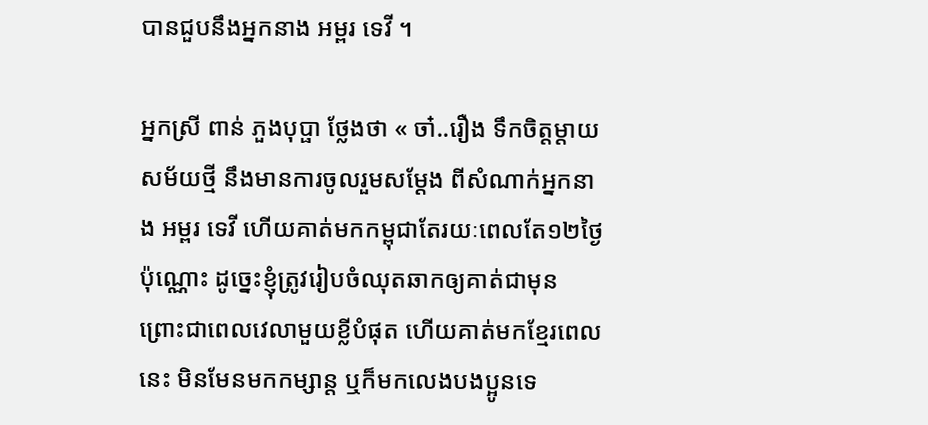បានជួបនឹងអ្នកនាង អម្ពរ ទេវី ។

អ្នកស្រី ពាន់ ភួងបុប្ផា ថ្លែងថា « ចា៎..រឿង ទឹកចិត្តម្ដាយសម័យថ្មី នឹងមានការចូលរួមសម្ដែង ពីសំណាក់អ្នកនាង អម្ពរ ទេវី ហើយគាត់មកកម្ពុជាតែរយៈពេលតែ១២ថ្ងៃ ប៉ុណ្ណោះ ដូច្នេះខ្ញុំត្រូវរៀបចំឈុតឆាកឲ្យគាត់ជាមុន ព្រោះជាពេលវេលាមួយខ្លីបំផុត ហើយគាត់មកខ្មែរពេលនេះ មិនមែនមកកម្សាន្ត ឬក៏មកលេងបងប្អូនទេ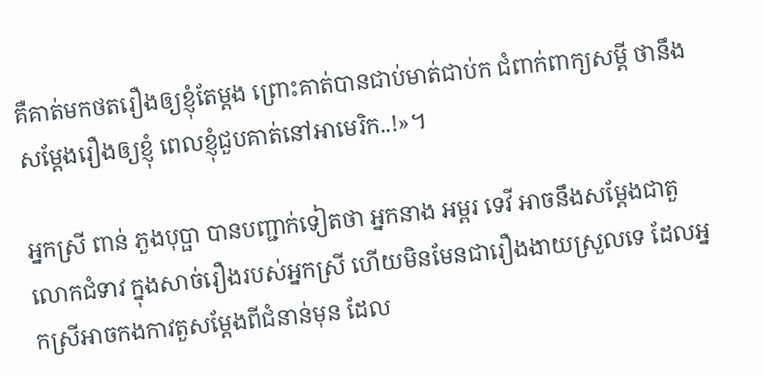គឺគាត់មកថតរឿងឲ្យខ្ញុំតែម្ដង ព្រោះគាត់បានជាប់មាត់ជាប់ក ជំពាក់ពាក្យសម្ដី ថានឹងសម្ដែងរឿងឲ្យខ្ញុំ ពេលខ្ញុំជួបគាត់នៅអាមេរិក..!»។

អ្នកស្រី ពាន់ ភួងបុប្ផា បានបញ្ជាក់ទៀតថា អ្នកនាង អម្ពរ ទេវី អាចនឹងសម្ដែងជាតួលោកជំទាវ ក្នុងសាច់រឿងរបស់អ្នកស្រី ហើយមិនមែនជារឿងងាយស្រួលទេ ដែលអ្នកស្រីអាចកងកាវតួសម្ដែងពីជំនាន់មុន ដែល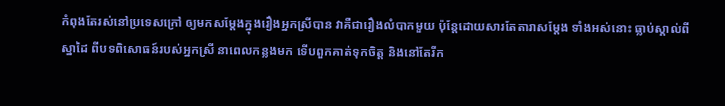កំពុងតែរស់នៅប្រទេសក្រៅ ឲ្យមកសម្ដែងក្នុងរឿងអ្នកស្រីបាន វាគឺជារឿងលំបាកមួយ ប៉ុន្តែដោយសារតែតារាសម្ដែង ទាំងអស់នោះ ធ្លាប់ស្គាល់ពីស្នាដៃ ពីបទពិសោធន៍របស់អ្នកស្រី នាពេលកន្លងមក ទើបពួកគាត់ទុកចិត្ត និងនៅតែរីក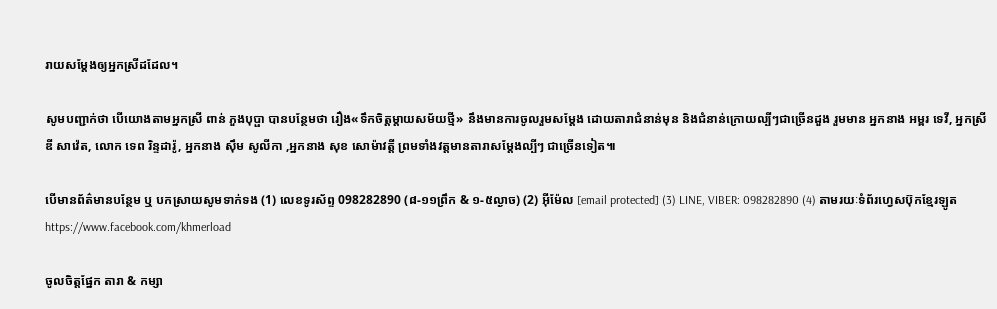រាយសម្ដែងឲ្យអ្នកស្រីដដែល។

សូមបញ្ជាក់ថា បើយោងតាមអ្នកស្រី ពាន់ ភួងបុប្ផា បានបន្ថែមថា រឿង«ទឹកចិត្តម្ដាយសម័យថ្មី» នឹងមានការចូលរួមសម្ដែង ដោយតារាជំនាន់មុន និងជំនាន់ក្រោយល្បីៗជាច្រើនដួង រួមមាន អ្នកនាង អម្ពរ ទេវី, អ្នកស្រី ឌី សាវ៉េត, លោក ទេព រិន្ទដារ៉ូ, អ្នកនាង ស៊ឹម សូលីកា ,អ្នកនាង សុខ សោម៉ាវត្តី ព្រមទាំងវត្តមានតារាសម្ដែងល្បីៗ ជាច្រើនទៀត៕

បើមានព័ត៌មានបន្ថែម ឬ បកស្រាយសូមទាក់ទង (1) លេខទូរស័ព្ទ 098282890 (៨-១១ព្រឹក & ១-៥ល្ងាច) (2) អ៊ីម៉ែល [email protected] (3) LINE, VIBER: 098282890 (4) តាមរយៈទំព័រហ្វេសប៊ុកខ្មែរឡូត https://www.facebook.com/khmerload

ចូលចិត្តផ្នែក តារា & កម្សា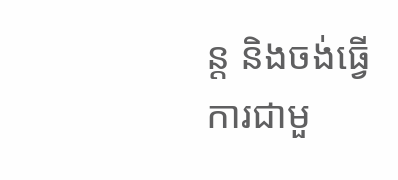ន្ដ និងចង់ធ្វើការជាមួ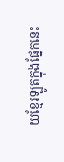យខ្មែរឡូតក្នុងផ្នែកនេះ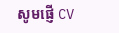សូមផ្ញើ CV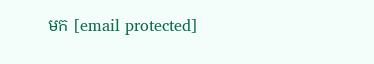មក [email protected]